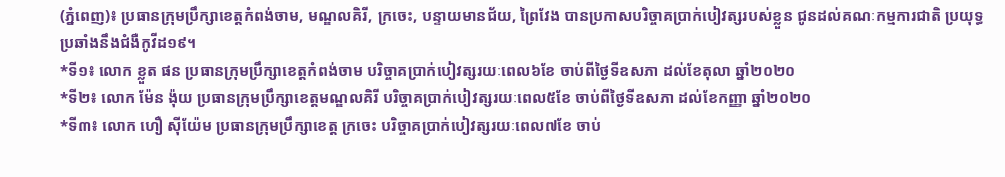(ភ្នំពេញ)៖ ប្រធានក្រុមប្រឹក្សាខេត្តកំពង់ចាម, មណ្ឌលគិរី, ក្រចេះ, បន្ទាយមានជ័យ, ព្រៃវែង បានប្រកាសបរិច្ចាគប្រាក់បៀវត្សរបស់ខ្លួន ជូនដល់គណៈកម្មការជាតិ ប្រយុទ្ធប្រឆាំងនឹងជំងឺកូវីដ១៩។
*ទី១៖ លោក ខ្លួត ផន ប្រធានក្រុមប្រឹក្សាខេត្តកំពង់ចាម បរិច្ចាគប្រាក់បៀវត្សរយៈពេល៦ខែ ចាប់ពីថ្ងៃទីឧសភា ដល់ខែតុលា ឆ្នាំ២០២០
*ទី២៖ លោក ម៉ែន ង៉ុយ ប្រធានក្រុមប្រឹក្សាខេត្តមណ្ឌលគិរី បរិច្ចាគប្រាក់បៀវត្សរយៈពេល៥ខែ ចាប់ពីថ្ងៃទីឧសភា ដល់ខែកញ្ញា ឆ្នាំ២០២០
*ទី៣៖ លោក ហឿ ស៊ីយ៉ែម ប្រធានក្រុមប្រឹក្សាខេត្ត ក្រចេះ បរិច្ចាគប្រាក់បៀវត្សរយៈពេល៧ខែ ចាប់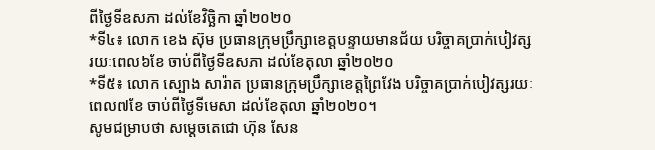ពីថ្ងៃទីឧសភា ដល់ខែវិច្ឆិកា ឆ្នាំ២០២០
*ទី៤៖ លោក ខេង ស៊ុម ប្រធានក្រុមប្រឹក្សាខេត្តបន្ទាយមានជ័យ បរិច្ចាគប្រាក់បៀវត្សរយៈពេល៦ខែ ចាប់ពីថ្ងៃទីឧសភា ដល់ខែតុលា ឆ្នាំ២០២០
*ទី៥៖ លោក ស្បោង សារ៉ាត ប្រធានក្រុមប្រឹក្សាខេត្តព្រៃវែង បរិច្ចាគប្រាក់បៀវត្សរយៈពេល៧ខែ ចាប់ពីថ្ងៃទីមេសា ដល់ខែតុលា ឆ្នាំ២០២០។
សូមជម្រាបថា សម្តេចតេជោ ហ៊ុន សែន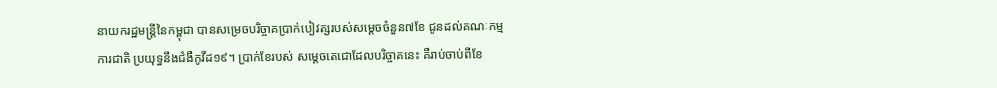នាយករដ្ឋមន្រ្តីនៃកម្ពុជា បានសម្រេចបរិច្ចាគប្រាក់បៀវត្សរបស់សម្តេចចំនួន៧ខែ ជូនដល់គណៈកម្មការជាតិ ប្រយុទ្ធនឹងជំងឺកូវីដ១៩។ ប្រាក់ខែរបស់ សម្តេចតេជោដែលបរិច្ចាគនេះ គឺរាប់ចាប់ពីខែ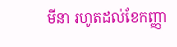មីនា រហូតដល់ខែកញ្ញា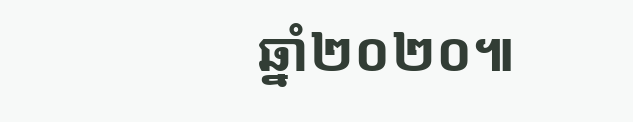ឆ្នាំ២០២០៕